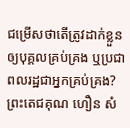ជម្រើសថាតើត្រូវដាក់ខ្លួនឲ្យបុគ្គលគ្រប់គ្រង ឬប្រជាពលរដ្ឋជាអ្នកគ្រប់គ្រង?
ព្រះតេជគុណ ហឿន សំ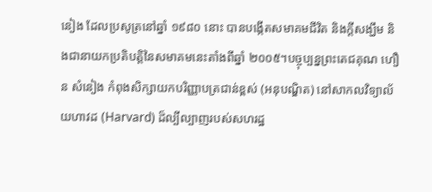នៀង ដែលប្រសូត្រនៅឆ្នាំ ១៩៨០ នោះ បានបង្កើតសមាគមជីវិត និងក្តីសង្ឃឹម និងជានាយកប្រតិបត្តិនៃសមាគមនេះតាំងពីឆ្នាំ ២០០៥។បច្ចុប្បន្នព្រះតេជគុណ ហឿន សំនៀង កំពុងសិក្សាយកបរិញ្ញាបត្រជាន់ខ្ពស់ (អនុបណ្ឌិត) នៅសាកលវិទ្យាល័យហាវដ (Harvard) ដ៏ល្បីល្បាញរបស់សហរដ្ឋ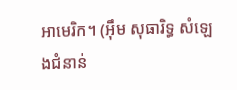អាមេរិក។ (អ៊ឹម សុធារិទ្ធ សំឡេងជំនាន់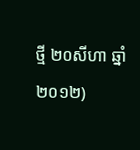ថ្មី ២០សីហា ឆ្នាំ២០១២)